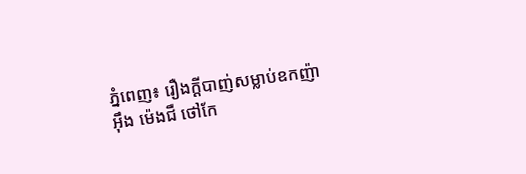ភ្នំពេញ៖ រឿងក្តីបាញ់សម្លាប់ឧកញ៉ា អ៊ឹង ម៉េងជឺ ថៅកែ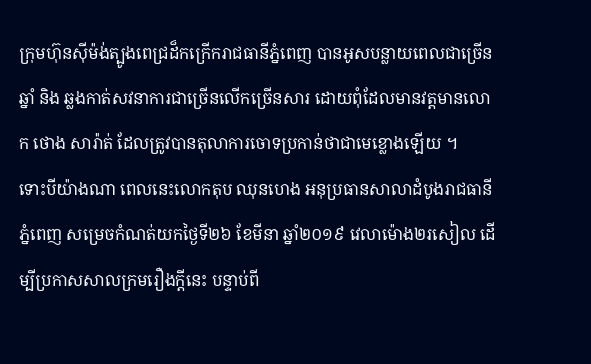ក្រុមហ៊ុនស៊ីម៉ង់ត្បូងពេជ្រដ៏កក្រើករាជធានីភ្នំពេញ បានអូសបន្លាយពេលជាច្រើនឆ្នាំ និង ឆ្លងកាត់សវនាការជាច្រើនលើកច្រើនសារ ដោយពុំដែលមានវត្តមានលោក ថោង សារ៉ាត់ ដែលត្រូវបានតុលាការចោទប្រកាន់ថាជាមេខ្លោងឡើយ ។
ទោះបីយ៉ាងណា ពេលនេះលោកតុប ឈុនហេង អនុប្រធានសាលាដំបូងរាជធានីភ្នំពេញ សម្រេចកំណត់យកថ្ងៃទី២៦ ខែមីនា ឆ្នាំ២០១៩ វេលាម៉ោង២រសៀល ដេីម្បីប្រកាសសាលក្រមរឿងក្តីនេះ បន្ទាប់ពី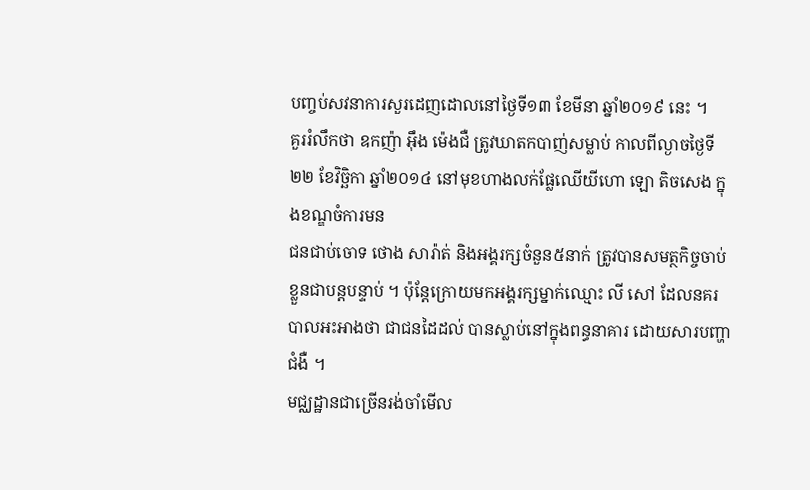បញ្ចប់សវនាការសួរដេញដោលនៅថ្ងៃទី១៣ ខែមីនា ឆ្នាំ២០១៩ នេះ ។
គួររំលឹកថា ឧកញ៉ា អ៊ឹង ម៉េងជឺ ត្រូវឃាតកបាញ់សម្លាប់ កាលពីល្ងាចថ្ងៃទី២២ ខែវិច្ឆិកា ឆ្នាំ២០១៤ នៅមុខហាងលក់ផ្លែឈើយីហោ ឡោ តិចសេង ក្នុងខណ្ឌចំការមន
ជនជាប់ចោទ ថោង សារ៉ាត់ និងអង្គរក្សចំនួន៥នាក់ ត្រូវបានសមត្ថកិច្ចចាប់ខ្លួនជាបន្តបន្ទាប់ ។ ប៉ុន្តែក្រោយមកអង្គរក្សម្នាក់ឈ្មោះ លី សៅ ដែលនគរបាលអះអាងថា ជាជនដៃដល់ បានស្លាប់នៅក្នុងពន្ធនាគារ ដោយសារបញ្ហាជំងឺ ។
មជ្ឈដ្ឋានជាច្រើនរង់ចាំមើល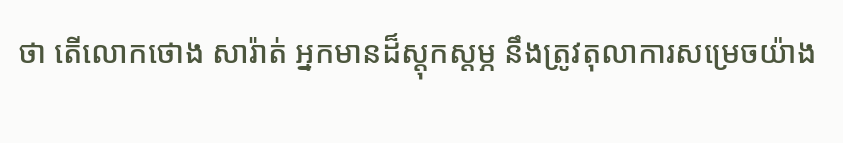ថា តេីលោកថោង សារ៉ាត់ អ្នកមានដ៏ស្តុកស្តម្ភ នឹងត្រូវតុលាការសម្រេចយ៉ាង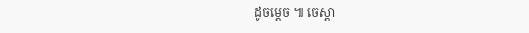ដូចម្ដេច ៕ ចេស្តា